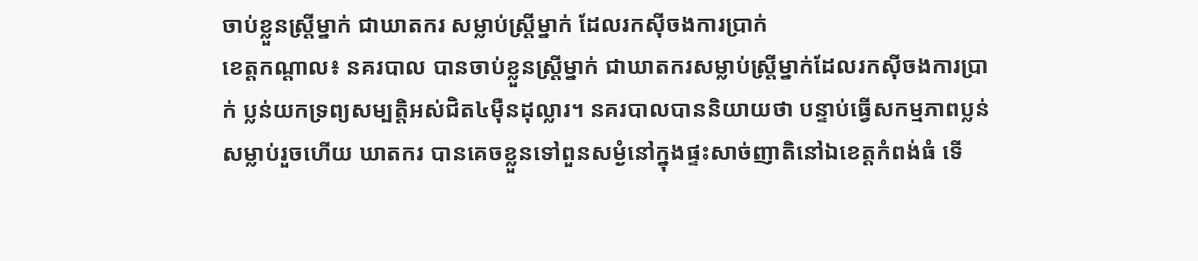ចាប់ខ្លួនស្រ្តីម្នាក់ ជាឃាតករ សម្លាប់ស្រ្តីម្នាក់ ដែលរកស៊ីចងការប្រាក់
ខេត្តកណ្តាល៖ នគរបាល បានចាប់ខ្លួនស្រ្តីម្នាក់ ជាឃាតករសម្លាប់ស្រ្តីម្នាក់ដែលរកស៊ីចងការប្រាក់ ប្លន់យកទ្រព្យសម្បត្តិអស់ជិត៤ម៉ឺនដុល្លារ។ នគរបាលបាននិយាយថា បន្ទាប់ធ្វើសកម្មភាពប្លន់សម្លាប់រួចហើយ ឃាតករ បានគេចខ្លួនទៅពួនសម្ងំនៅក្នុងផ្ទះសាច់ញាតិនៅឯខេត្តកំពង់ធំ ទើ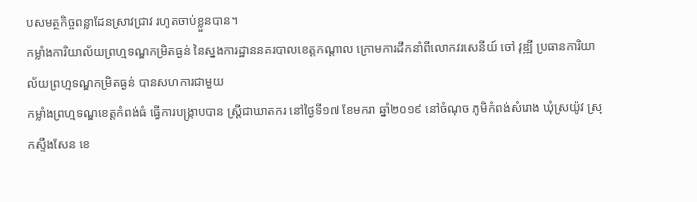បសមត្ថកិច្ចពន្លាដែនស្រាវជ្រាវ រហូតចាប់ខ្លួនបាន។
កម្លាំងការិយាល័យព្រហ្មទណ្ឌកម្រិតធ្ងន់ នៃស្នងការដ្ឋាននគរបាលខេត្តកណ្តាល ក្រោមការដឹកនាំពីលោកវរសេនីយ៍ ចៅ វុឌ្ឍី ប្រធានការិយាល័យព្រហ្មទណ្ឌកម្រិតធ្ងន់ បានសហការជាមួយ
កម្លាំងព្រហ្មទណ្ឌខេត្តកំពង់ធំ ធ្វើការបង្ក្រាបបាន ស្រ្តីជាឃាតករ នៅថ្ងៃទី១៧ ខែមករា ឆ្នាំ២០១៩ នៅចំណុច ភូមិកំពង់សំរោង ឃុំស្រយ៉ូវ ស្រុកស្ទឹងសែន ខេ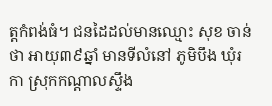ត្តកំពង់ធំ។ ជនដៃដល់មានឈ្មោះ សុខ ចាន់ថា អាយុ៣៩ឆ្នាំ មានទីលំនៅ ភូមិបឹង ឃុំរកា ស្រុកកណ្ដាលស្ទឹង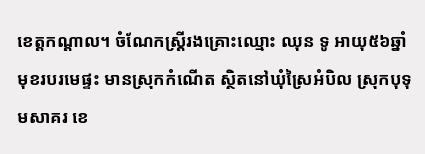ខេត្តកណ្ដាល។ ចំណែកស្ត្រីរងគ្រោះឈ្មោះ ឈុន ទូ អាយុ៥៦ឆ្នាំ មុខរបរមេផ្ទះ មានស្រុកកំណើត ស្ថិតនៅឃុំស្រៃអំបិល ស្រុកបុទុមសាគរ ខេ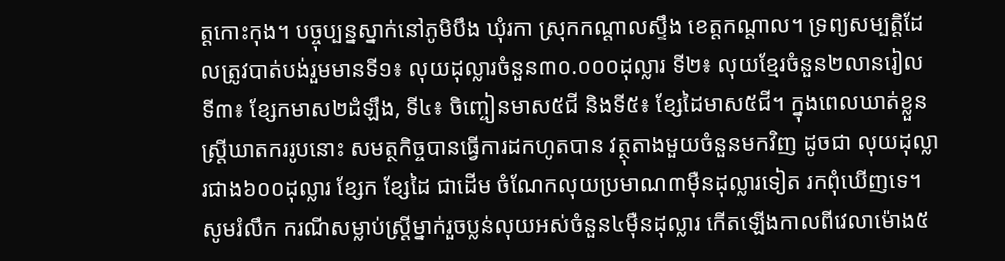ត្តកោះកុង។ បច្ចុប្បន្នស្នាក់នៅភូមិបឹង ឃុំរកា ស្រុកកណ្ដាលស្ទឹង ខេត្តកណ្ដាល។ ទ្រព្យសម្បត្តិដែលត្រូវបាត់បង់រួមមានទី១៖ លុយដុល្លារចំនួន៣០.០០០ដុល្លារ ទី២៖ លុយខ្មែរចំនួន២លានរៀល ទី៣៖ ខ្សែកមាស២ដំឡឹង, ទី៤៖ ចិញ្ចៀនមាស៥ជី និងទី៥៖ ខ្សែដៃមាស៥ជី។ ក្នុងពេលឃាត់ខ្លួនស្រ្តីឃាតកររូបនោះ សមត្ថកិច្ចបានធ្វើការដកហូតបាន វត្ថុតាងមួយចំនួនមកវិញ ដូចជា លុយដុល្លារជាង៦០០ដុល្លារ ខ្សែក ខ្សែដៃ ជាដើម ចំណែកលុយប្រមាណ៣ម៉ឺនដុល្លារទៀត រកពុំឃើញទេ។
សូមរំលឹក ករណីសម្លាប់ស្រ្ដីម្នាក់រួចប្លន់លុយអស់ចំនួន៤ម៉ឺនដុល្លារ កើតឡើងកាលពីវេលាម៉ោង៥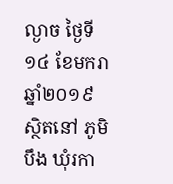ល្ងាច ថ្ងៃទី១៤ ខែមករា ឆ្នាំ២០១៩ ស្ថិតនៅ ភូមិបឹង ឃុំរកា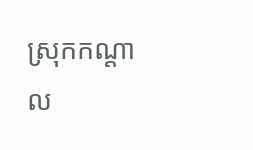ស្រុកកណ្ដាល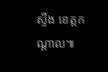ស្ទឹង ខេត្តកណ្ដាល៕